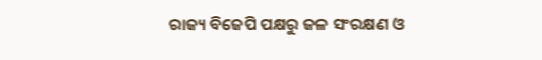ରାଜ୍ୟ ବିଜେପି ପକ୍ଷରୁ ଜଳ ସଂରକ୍ଷଣ ଓ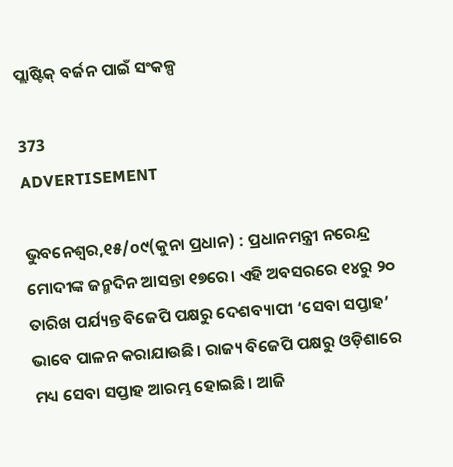ପ୍ଲ‌ାଷ୍ଟିକ୍ ବର୍ଜନ ପାଇଁ ସଂକଳ୍ପ

373
ADVERTISEMENT

ଭୁବନେଶ୍ବର,୧୫/o୯(କୁନା ପ୍ରଧାନ) : ପ୍ରଧାନମନ୍ତ୍ରୀ ନରେନ୍ଦ୍ର ମୋଦୀଙ୍କ ଜନ୍ମଦିନ ଆସନ୍ତା ‌୧୭ରେ। ଏହି ଅବସରରେ ୧୪ରୁ ୨୦ ତାରିଖ ପର୍ଯ୍ୟନ୍ତ ବିଜେପି ପକ୍ଷରୁ ଦେଶବ୍ୟାପୀ ‘ସେବା ସପ୍ତାହ’ ଭାବେ ପାଳନ କରାଯାଉଛି। ରାଜ୍ୟ ବିଜେପି ପକ୍ଷରୁ ଓଡ଼ିଶାରେ ମଧ୍ୟ ସେବା ସପ୍ତାହ ଆରମ୍ଭ ହୋଇଛି। ଆଜି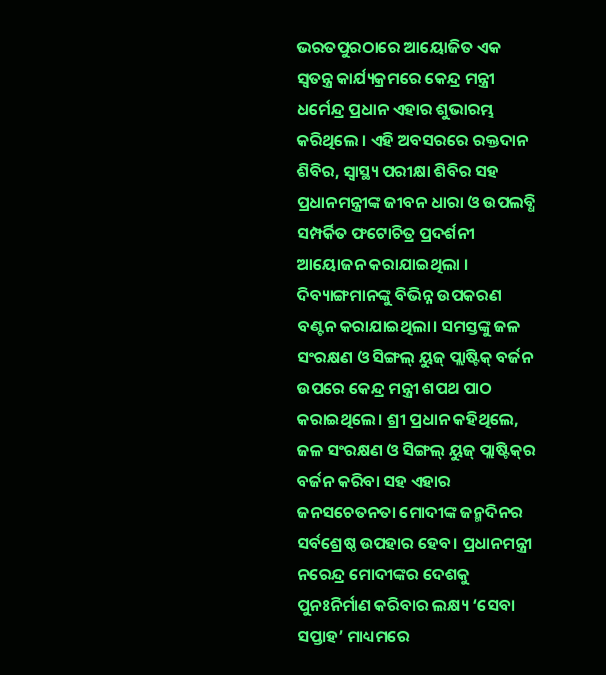ଭରତପୁରଠାରେ ଆୟୋଜିତ ଏକ ସ୍ବତନ୍ତ୍ର କାର୍ଯ୍ୟକ୍ରମରେ କେନ୍ଦ୍ର ମନ୍ତ୍ରୀ ଧର୍ମେନ୍ଦ୍ର ପ୍ରଧାନ ଏହାର ଶୁଭାରମ୍ଭ କରିଥିଲେ । ଏହି ଅବସରରେ ରକ୍ତଦାନ ଶିବିର, ସ୍ବାସ୍ଥ୍ୟ ପରୀକ୍ଷା ଶିବିର ସହ ପ୍ରଧାନମନ୍ତ୍ରୀଙ୍କ ଜୀବନ ଧାରା ଓ ଉପଲବ୍ଧି ସମ୍ପର୍କିତ ଫଟୋଚିତ୍ର ପ୍ରଦର୍ଶନୀ ଆୟୋଜନ କରାଯାଇଥିଲା‌ । ଦିବ୍ୟାଙ୍ଗମାନଙ୍କୁ ବିଭିନ୍ନ ଉପକରଣ ବଣ୍ଟନ କରାଯାଇଥିଲା। ସମସ୍ତଙ୍କୁ ଜଳ ସଂରକ୍ଷଣ ଓ ସିଙ୍ଗଲ୍‌ ୟୁଜ୍‌ ପ୍ଲାଷ୍ଟିକ୍ ବର୍ଜନ ଉପରେ କେନ୍ଦ୍ର ମନ୍ତ୍ରୀ ଶପଥ ପାଠ କରାଇଥିଲେ। ଶ୍ରୀ ପ୍ରଧାନ କହିଥିଲେ, ଜଳ ସଂରକ୍ଷଣ ଓ ସିଙ୍ଗଲ୍‌ ୟୁଜ୍ ପ୍ଲାଷ୍ଟିକ୍‌ର ବର୍ଜନ କରିବା ସହ ଏହାର ଜନସଚେତନତା ମୋଦୀଙ୍କ ଜନ୍ମଦିନର ସର୍ବଶ୍ରେଷ୍ଠ ଉପହାର ହେବ। ପ୍ରଧାନମନ୍ତ୍ରୀ ନରେନ୍ଦ୍ର ମୋଦୀଙ୍କର ଦେଶକୁ ପୁନଃନିର୍ମାଣ କରିବାର ଲକ୍ଷ୍ୟ ‘ସେବା ସପ୍ତାହ’ ମାଧ୍ୟମରେ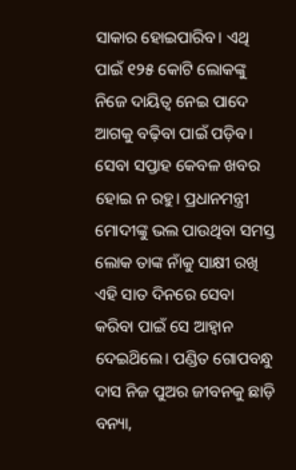ସାକାର ହୋଇପାରିବ। ଏଥି ପାଇଁ ୧୨୫ କୋଟି ଲୋକଙ୍କୁ ନିଜେ ଦାୟିତ୍ବ ନେଇ ପାଦେ ଆଗକୁ ବଢ଼ିବା ପାଇଁ ପଡ଼ିବ। ସେବା ସପ୍ତାହ କେବଳ ଖବର ହୋଇ ନ ରହୁ। ପ୍ରଧାନମନ୍ତ୍ରୀ ମୋଦୀଙ୍କୁ ଭଲ ପାଉଥିବା ସମସ୍ତ ଲୋକ ତାଙ୍କ ନାଁକୁ ସାକ୍ଷୀ ରଖି ଏହି ସାତ ଦିନରେ ସେବା କରିବା ପାଇଁ ସେ ଆହ୍ବାନ ଦେଇଥ‌ିଲେ। ପଣ୍ଡିତ ଗୋପବନ୍ଧୁ ଦାସ ନିଜ ପୁଅର ଜୀବନକୁ ଛାଡ଼ି ବନ୍ୟା,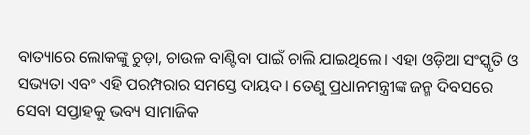ବାତ୍ୟାରେ ଲୋକଙ୍କୁ ଚୁଡ଼ା, ଚାଉଳ ବାଣ୍ଟିବା ପାଇଁ ଚାଲି ଯାଇଥିଲେ। ଏହା ଓଡ଼ିଆ ସଂସ୍କୃତି ଓ ସଭ୍ୟତା ଏବଂ ଏହି ପରମ୍ପରାର ସମସ୍ତେ ଦାୟଦ। ତେଣୁ ପ୍ରଧାନମନ୍ତ୍ରୀଙ୍କ ଜନ୍ମ ଦିବସରେ ସେବା ସପ୍ତାହକୁ ଭବ୍ୟ ସାମାଜିକ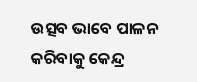ଉତ୍ସବ ଭାବେ ପାଳନ କରିବାକୁ କେନ୍ଦ୍ର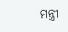ମନ୍ତ୍ରୀ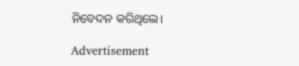ନିବେଦନ କରିଥିଲେ।

Advertisement